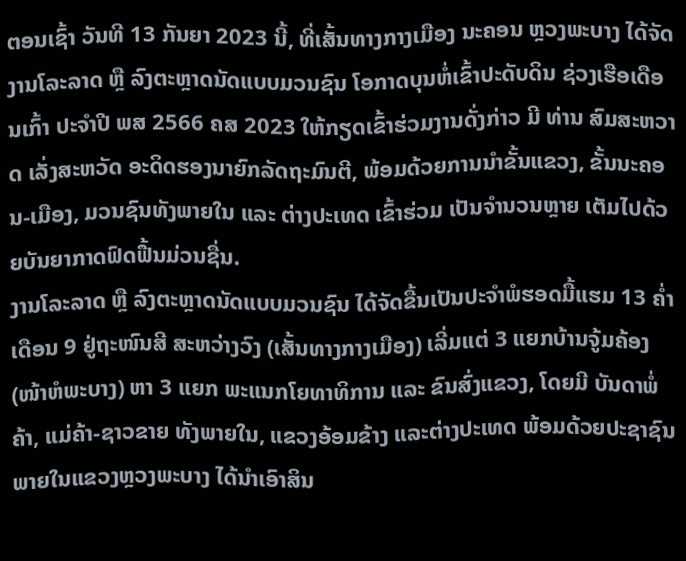ຕອນເຊົ້າ ວັນທີ 13 ກັນຍາ 2023 ນີ້, ທີ່ເສັ້ນທາງກາງເມືອງ ນະຄອນ ຫຼວງພະບາງ ໄດ້ຈັດງານໂລະລາດ ຫຼື ລົງຕະຫຼາດນັດແບບມວນຊົນ ໂອກາດບຸນຫໍ່ເຂົ້າປະດັບດິນ ຊ່ວງເຮືອເດືອນເກົ້າ ປະຈຳປີ ພສ 2566 ຄສ 2023 ໃຫ້ກຽດເຂົ້າຮ່ວມງານດັ່ງກ່າວ ມີ ທ່ານ ສົມສະຫວາດ ເລັ່ງສະຫວັດ ອະດິດຮອງນາຍົກລັດຖະມົນຕີ, ພ້ອມດ້ວຍການນຳຂັ້ນແຂວງ, ຂັ້ນນະຄອນ-ເມືອງ, ມວນຊົນທັງພາຍໃນ ແລະ ຕ່າງປະເທດ ເຂົ້າຮ່ວມ ເປັນຈຳນວນຫຼາຍ ເຕັມໄປດ້ວຍບັນຍາກາດຟົດຟື້ນມ່ວນຊື່ນ.
ງານໂລະລາດ ຫຼື ລົງຕະຫຼາດນັດແບບມວນຊົນ ໄດ້ຈັດຂື້ນເປັນປະຈຳພໍຮອດມື້ແຮມ 13 ຄໍ່າ ເດືອນ 9 ຢູ່ຖະໜົນສີ ສະຫວ່າງວົງ (ເສັ້ນທາງກາງເມືອງ) ເລີ່ມແຕ່ 3 ແຍກບ້ານຈູ້ມຄ້ອງ (ໜ້າຫໍພະບາງ) ຫາ 3 ແຍກ ພະແນກໂຍທາທິການ ແລະ ຂົນສົ່ງແຂວງ, ໂດຍມີ ບັນດາພໍ່ຄ້າ, ແມ່ຄ້າ-ຊາວຂາຍ ທັງພາຍໃນ, ແຂວງອ້ອມຂ້າງ ແລະຕ່າງປະເທດ ພ້ອມດ້ວຍປະຊາຊົນພາຍໃນແຂວງຫຼວງພະບາງ ໄດ້ນຳເອົາສິນ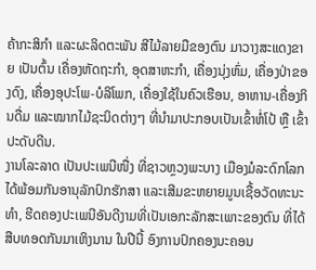ຄ້າກະສິກຳ ແລະຜະລິດຕະພັນ ສີໄມ້ລາຍມືຂອງຕົນ ມາວາງສະແດງຂາຍ ເປັນຕົ້ນ ເຄື່ອງຫັດຖະກຳ, ອຸດສາຫະກຳ, ເຄື່ອງນຸ່ງຫົ່ມ, ເຄື່ອງປ່າຂອງດົງ, ເຄື່ອງອຸປະໂພ-ບໍລິໂພກ, ເຄື່ອງໃຊ້ໃນຄົວເຮືອນ, ອາຫານ-ເຄື່ອງກິນດື່ມ ແລະໝາກໄມ້ຊະນິດຕ່າງໆ ທີ່ນຳມາປະກອບເປັນເຂົ້າຫໍ່ໂປ້ ຫຼື ເຂົ້າປະດັບດີນ.
ງານໂລະລາດ ເປັນປະເພນີໜື່ງ ທີ່ຊາວຫຼວງພະບາງ ເມືອງມໍລະດົກໂລກ ໄດ້ພ້ອມກັນອານຸລັກປົກຮັກສາ ແລະເສີມຂະຫຍາຍມູນເຊື້ອວັດທະນະທຳ, ຮີດຄອງປະເພນີອັນດີງາມທີ່ເປັນເອກະລັກສະເພາະຂອງຕົນ ທີ່ໄດ້ສືບທອດກັນມາເຫິງນານ ໃນປີນີ້ ອົງການປົກຄອງນະຄອນ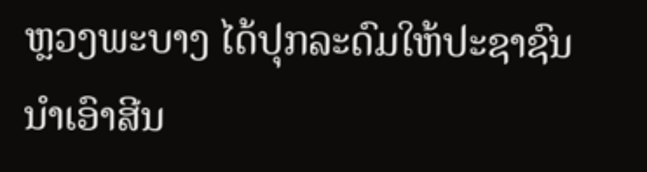ຫຼວງພະບາງ ໄດ້ປຸກລະດົມໃຫ້ປະຊາຊົນ ນຳເອົາສີນ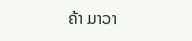ຄ້າ ມາວາ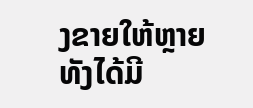ງຂາຍໃຫ້ຫຼາຍ ທັງໄດ້ມີ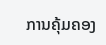ການຄຸ້ມຄອງ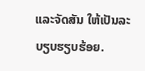ແລະຈັດສັນ ໃຫ້ເປັນລະບຽບຮຽບຮ້ອຍ.